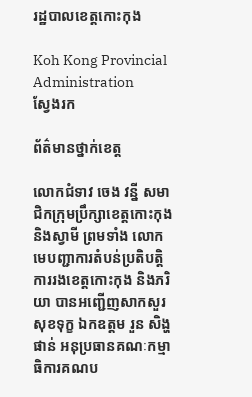រដ្ឋបាលខេត្តកោះកុង

Koh Kong Provincial Administration
ស្វែងរក

ព័ត៌មានថ្នាក់ខេត្ត

លោកជំទាវ ចេង វន្នី សមាជិកក្រុមប្រឹក្សាខេត្តកោះកុង និងស្វាមី ព្រមទាំង លោកមេបញ្ជាការតំបន់ប្រតិបត្តិការរងខេត្តកោះកុង និងភរិយា បានអញ្ជើញសាកសួរសុខទុក្ខ ឯកឧត្តម រួន សិង្ហផាន់ អនុប្រធានគណៈកម្មាធិការគណប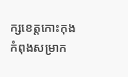ក្សខេត្តកោះកុង កំពុងសម្រាក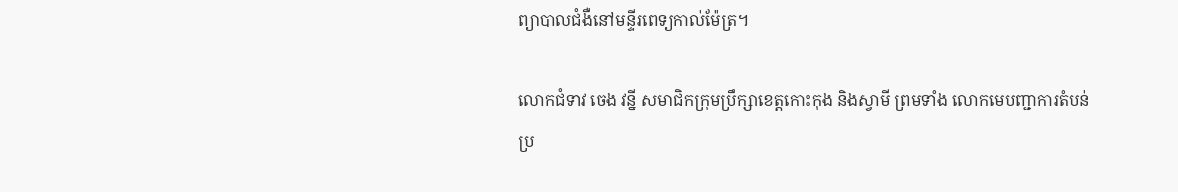ព្យាបាលជំងឺនៅមន្ទីរពេទ្យកាល់ម៉ែត្រ។

លោកជំទាវ ចេង វន្នី សមាជិកក្រុមប្រឹក្សាខេត្តកោះកុង និងស្វាមី ព្រមទាំង លោកមេបញ្ជាការតំបន់ប្រ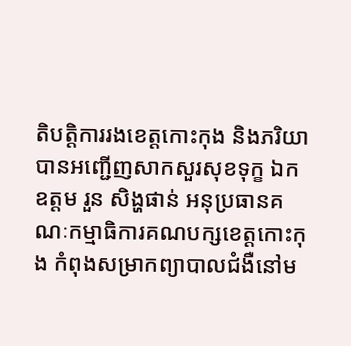តិបត្តិការរងខេត្តកោះកុង និងភរិយា បានអញ្ជើញសាកសួរសុខទុក្ខ ឯកឧត្តម រួន សិង្ហផាន់ អនុប្រធានគណៈកម្មាធិការគណបក្សខេត្តកោះកុង កំពុងសម្រាកព្យាបាលជំងឺនៅម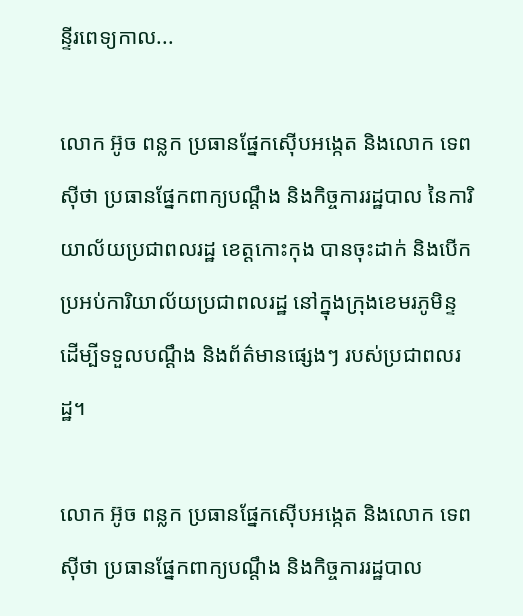ន្ទីរពេទ្យកាល...

លោក អ៊ូច ពន្លក ប្រធានផ្នែកស៊ើបអង្កេត និងលោក ទេព ស៊ីថា ប្រធានផ្នែកពាក្យបណ្តឹង និងកិច្ចការរដ្ឋបាល នៃការិយាល័យប្រជាពលរដ្ឋ ខេត្តកោះកុង បានចុះដាក់ និងបើកប្រអប់ការិយាល័យប្រជាពលរដ្ឋ នៅក្នុងក្រុងខេមរភូមិន្ទ ដើម្បីទទួលបណ្តឹង និងព័ត៌មានផ្សេងៗ របស់ប្រជាពលរដ្ឋ។

លោក អ៊ូច ពន្លក ប្រធានផ្នែកស៊ើបអង្កេត និងលោក ទេព ស៊ីថា ប្រធានផ្នែកពាក្យបណ្តឹង និងកិច្ចការរដ្ឋបាល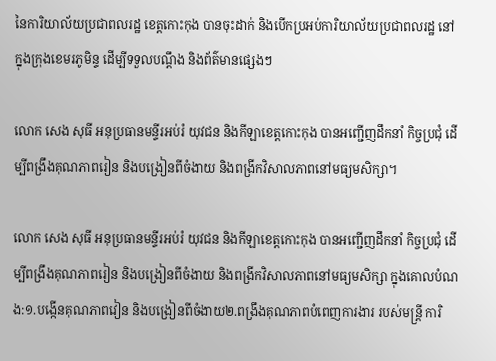នៃការិយាល័យប្រជាពលរដ្ឋ ខេត្តកោះកុង បានចុះដាក់ និងបើកប្រអប់ការិយាល័យប្រជាពលរដ្ឋ នៅក្នុងក្រុងខេមរភូមិន្ទ ដើម្បីទទួលបណ្តឹង និងព័ត៌មានផ្សេងៗ

លោក សេង សុធី អនុប្រធានមន្ទីរអប់រំ យុវជន និងកីឡាខេត្តកោះកុង បានអញ្ជើញដឹកនាំ កិច្ចប្រជុំ ដើម្បីពង្រឹងគុណភាពរៀន និងបង្រៀនពីចំងាយ និងពង្រីកវិសាលភាពនៅមធ្យមសិក្សា។

លោក សេង សុធី អនុប្រធានមន្ទីរអប់រំ យុវជន និងកីឡាខេត្តកោះកុង បានអញ្ជើញដឹកនាំ កិច្ចប្រជុំ ដើម្បីពង្រឹងគុណភាពរៀន និងបង្រៀនពីចំងាយ និងពង្រីកវិសាលភាពនៅមធ្យមសិក្សា ក្នុងគោលបំណង:១.បង្កើនគុណភាពវៀន និងបង្រៀនពីចំងាយ២.ពង្រឹងគុណភាពបំពេញការងារ របស់មន្រ្តី ការិ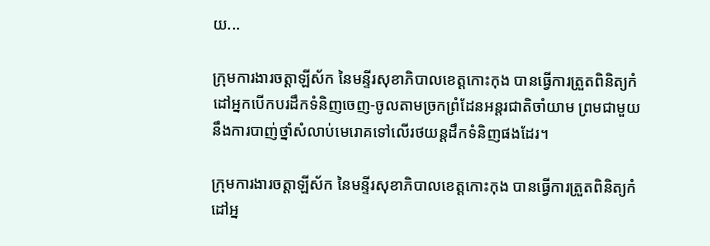យ...

ក្រុមការងារចត្តាឡីស័ក នៃមន្ទីរសុខាភិបាលខេត្តកោះកុង បានធ្វើការត្រួតពិនិត្យកំដៅអ្នកបើកបរដឹកទំនិញចេញ-ចូលតាមច្រកព្រំដែនអន្តរជាតិចាំយាម ព្រមជាមួយនឹងការបាញ់ថ្នាំសំលាប់មេរោគទៅលើរថយន្តដឹកទំនិញផងដែរ។

ក្រុមការងារចត្តាឡីស័ក នៃមន្ទីរសុខាភិបាលខេត្តកោះកុង បានធ្វើការត្រួតពិនិត្យកំដៅអ្ន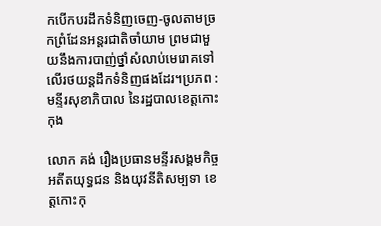កបើកបរដឹកទំនិញចេញ-ចូលតាមច្រកព្រំដែនអន្តរជាតិចាំយាម ព្រមជាមួយនឹងការបាញ់ថ្នាំសំលាប់មេរោគទៅលើរថយន្តដឹកទំនិញផងដែរ។ប្រភព : មន្ទីរសុខាភិបាល នៃរដ្ឋបាលខេត្តកោះកុង

លោក គង់ រឿងប្រធានមន្ទីរសង្គមកិច្ច អតីតយុទ្ធជន និងយុវនីតិសម្បទា ខេត្តកោះកុ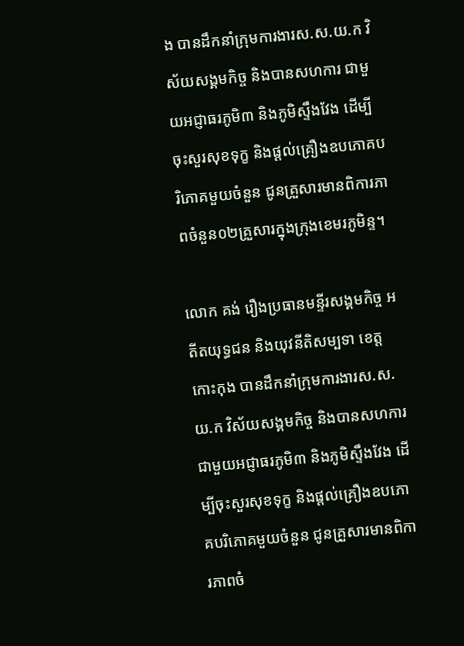ង បានដឹកនាំក្រុមការងារស.ស.យ.ក វិស័យសង្គមកិច្ច និងបានសហការ ជាមួយអជ្ញាធរភូមិ៣ និងភូមិស្ទឹងវែង ដើម្បីចុះសួរសុខទុក្ខ និងផ្តល់គ្រឿងឧបភោគបរិភោគមួយចំនួន ជូនគ្រួសារមានពិការភាពចំនួន០២គ្រួសារក្នុងក្រុងខេមរភូមិន្ទ។

លោក គង់ រឿងប្រធានមន្ទីរសង្គមកិច្ច អតីតយុទ្ធជន និងយុវនីតិសម្បទា ខេត្តកោះកុង បានដឹកនាំក្រុមការងារស.ស.យ.ក វិស័យសង្គមកិច្ច និងបានសហការ ជាមួយអជ្ញាធរភូមិ៣ និងភូមិស្ទឹងវែង ដើម្បីចុះសួរសុខទុក្ខ និងផ្តល់គ្រឿងឧបភោគបរិភោគមួយចំនួន ជូនគ្រួសារមានពិការភាពចំ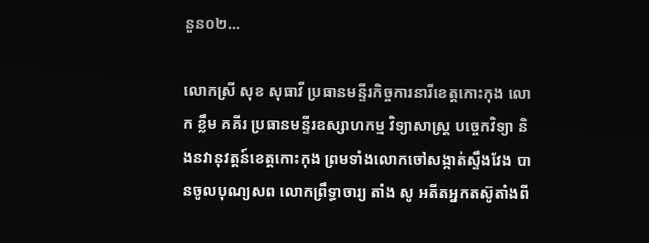នួន០២...

លោកស្រី សុខ សុធាវី ប្រធានមន្ទីរកិច្ចការនារីខេត្តកោះកុង លោក ខ្លឹម គគីរ ប្រធានមន្ទីរឧស្សាហកម្ម វិទ្យាសាស្ត្រ បច្ចេកវិទ្យា និងនវានុវត្តន៍ខេត្តកោះកុង ព្រមទាំងលោកចៅសង្កាត់ស្ទឹងវែង បានចូលបុណ្យសព លោកព្រឹទ្ធាចារ្យ តាំង សូ អតីតអ្នកតស៊ូតាំងពី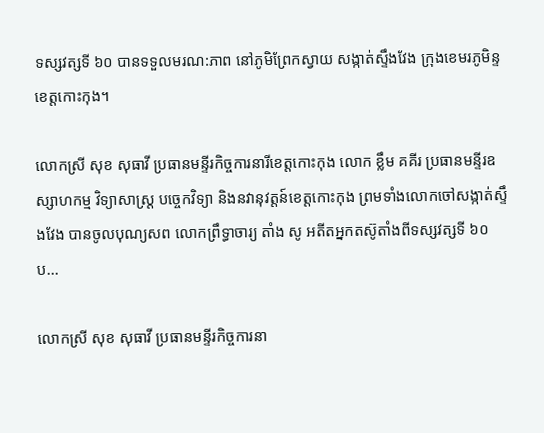ទស្សវត្សទី ៦០ បានទទួលមរណ:ភាព នៅភូមិព្រែកស្វាយ សង្កាត់ស្ទឹងវែង ក្រុងខេមរភូមិន្ទ ខេត្តកោះកុង។

លោកស្រី សុខ សុធាវី ប្រធានមន្ទីរកិច្ចការនារីខេត្តកោះកុង លោក ខ្លឹម គគីរ ប្រធានមន្ទីរឧស្សាហកម្ម វិទ្យាសាស្ត្រ បច្ចេកវិទ្យា និងនវានុវត្តន៍ខេត្តកោះកុង ព្រមទាំងលោកចៅសង្កាត់ស្ទឹងវែង បានចូលបុណ្យសព លោកព្រឹទ្ធាចារ្យ តាំង សូ អតីតអ្នកតស៊ូតាំងពីទស្សវត្សទី ៦០ ប...

លោកស្រី សុខ សុធាវី ប្រធានមន្ទីរកិច្ចការនា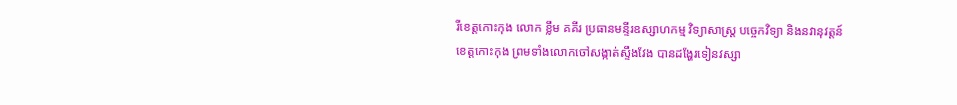រីខេត្តកោះកុង លោក ខ្លឹម គគីរ ប្រធានមន្ទីរឧស្សាហកម្ម វិទ្យាសាស្ត្រ បច្ចេកវិទ្យា និងនវានុវត្តន៍ខេត្តកោះកុង ព្រមទាំងលោកចៅសង្កាត់ស្ទឹងវែង បានដង្ហែរទៀនវស្សា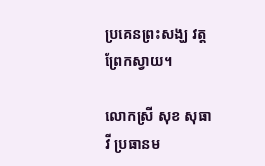ប្រគេនព្រះសង្ឃ វត្តព្រែកស្វាយ។

លោកស្រី សុខ សុធាវី ប្រធានម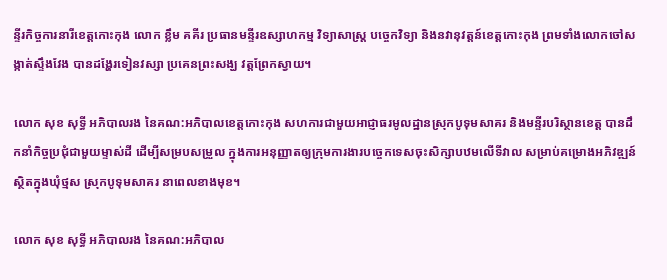ន្ទីរកិច្ចការនារីខេត្តកោះកុង លោក ខ្លឹម គគីរ ប្រធានមន្ទីរឧស្សាហកម្ម វិទ្យាសាស្ត្រ បច្ចេកវិទ្យា និងនវានុវត្តន៍ខេត្តកោះកុង ព្រមទាំងលោកចៅសង្កាត់ស្ទឹងវែង បានដង្ហែរទៀនវស្សា ប្រគេនព្រះសង្ឃ វត្តព្រែកស្វាយ។

លោក សុខ សុទ្ធី អភិបាលរង នៃគណ:អភិបាលខេត្តកោះកុង សហការជាមួយអាជ្ញាធរមូលដ្ឋានស្រុកបូទុមសាគរ និងមន្ទីរបរិស្ថានខេត្ត បានដឹកនាំកិច្ចប្រជុំជាមួយម្ទាស់ដី ដើម្បីសម្របសម្រួល ក្នុងការអនុញ្ញាតឲ្យក្រុមការងារបច្ចេកទេសចុះសិក្សាបឋមលើទីវាល សម្រាប់គម្រោងអភិវឌ្ឍន៍ ស្ថិតក្នុងឃុំថ្មស ស្រុកបូទុមសាគរ នាពេលខាងមុខ។

លោក សុខ សុទ្ធី អភិបាលរង នៃគណ:អភិបាល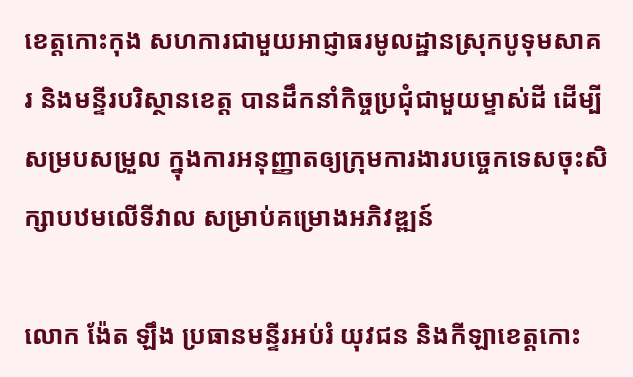ខេត្តកោះកុង សហការជាមួយអាជ្ញាធរមូលដ្ឋានស្រុកបូទុមសាគរ និងមន្ទីរបរិស្ថានខេត្ត បានដឹកនាំកិច្ចប្រជុំជាមួយម្ទាស់ដី ដើម្បីសម្របសម្រួល ក្នុងការអនុញ្ញាតឲ្យក្រុមការងារបច្ចេកទេសចុះសិក្សាបឋមលើទីវាល សម្រាប់គម្រោងអភិវឌ្ឍន៍

លោក ង៉ែត ឡឹង ប្រធានមន្ទីរអប់រំ យុវជន និងកីឡាខេត្តកោះ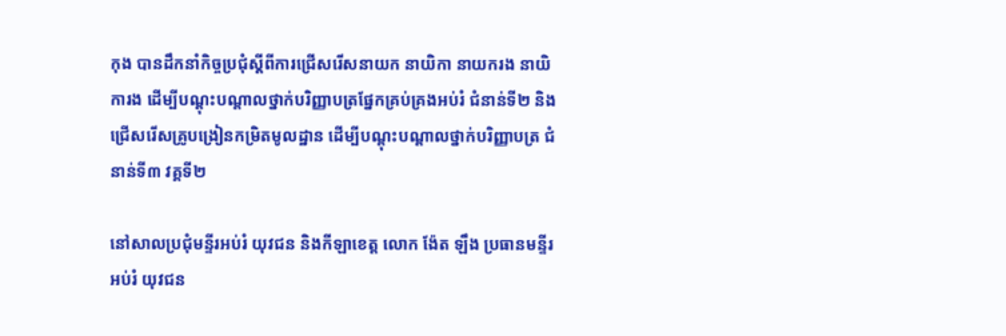កុង បានដឹកនាំកិច្ចប្រជុំស្តីពីការជ្រើសរើសនាយក នាយិកា នាយករង នាយិការង ដើម្បីបណ្តុះបណ្តាលថ្នាក់បរិញ្ញាបត្រផ្នែកគ្រប់គ្រងអប់រំ ជំនាន់ទី២ និងជ្រើសរើសគ្រូបង្រៀនកម្រិតមូលដ្ឋាន ដើម្បីបណ្តុះបណ្តាលថ្នាក់បរិញ្ញាបត្រ ជំនាន់ទី៣ វគ្គទី២

នៅសាលប្រជុំមន្ទីរអប់រំ យុវជន និងកីឡាខេត្ត លោក ង៉ែត ឡឹង ប្រធានមន្ទីរអប់រំ យុវជន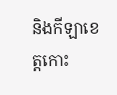និងកីឡាខេត្តកោះ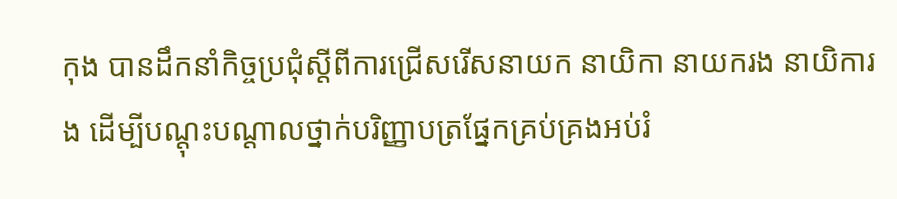កុង បានដឹកនាំកិច្ចប្រជុំស្តីពីការជ្រើសរើសនាយក នាយិកា នាយករង នាយិការង ដើម្បីបណ្តុះបណ្តាលថ្នាក់បរិញ្ញាបត្រផ្នែកគ្រប់គ្រងអប់រំ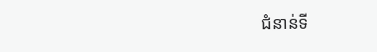ជំនាន់ទី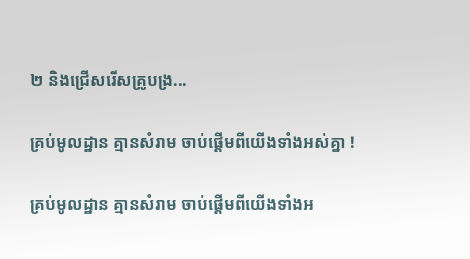២ និងជ្រើសរើសគ្រូបង្រ...

គ្រប់មូលដ្ឋាន គ្មានសំរាម ចាប់ផ្តើមពីយើងទាំងអស់គ្នា !

គ្រប់មូលដ្ឋាន គ្មានសំរាម ចាប់ផ្តើមពីយើងទាំងអ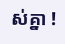ស់គ្នា !